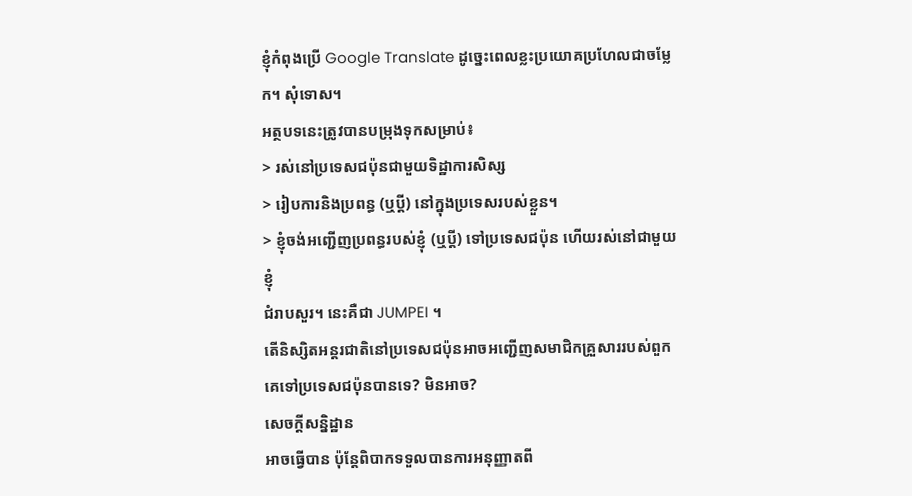ខ្ញុំកំពុងប្រើ Google Translate ដូច្នេះពេលខ្លះប្រយោគប្រហែលជាចម្លែក។ សុំទោស។
អត្ថបទនេះត្រូវបានបម្រុងទុកសម្រាប់៖
> រស់នៅប្រទេសជប៉ុនជាមួយទិដ្ឋាការសិស្ស
> រៀបការនិងប្រពន្ធ (ឬប្តី) នៅក្នុងប្រទេសរបស់ខ្លួន។
> ខ្ញុំចង់អញ្ជើញប្រពន្ធរបស់ខ្ញុំ (ឬប្តី) ទៅប្រទេសជប៉ុន ហើយរស់នៅជាមួយខ្ញុំ
ជំរាបសួរ។ នេះគឺជា JUMPEI ។
តើនិស្សិតអន្តរជាតិនៅប្រទេសជប៉ុនអាចអញ្ជើញសមាជិកគ្រួសាររបស់ពួកគេទៅប្រទេសជប៉ុនបានទេ? មិនអាច?
សេចក្តីសន្និដ្ឋាន
អាចធ្វើបាន ប៉ុន្តែពិបាកទទួលបានការអនុញ្ញាតពី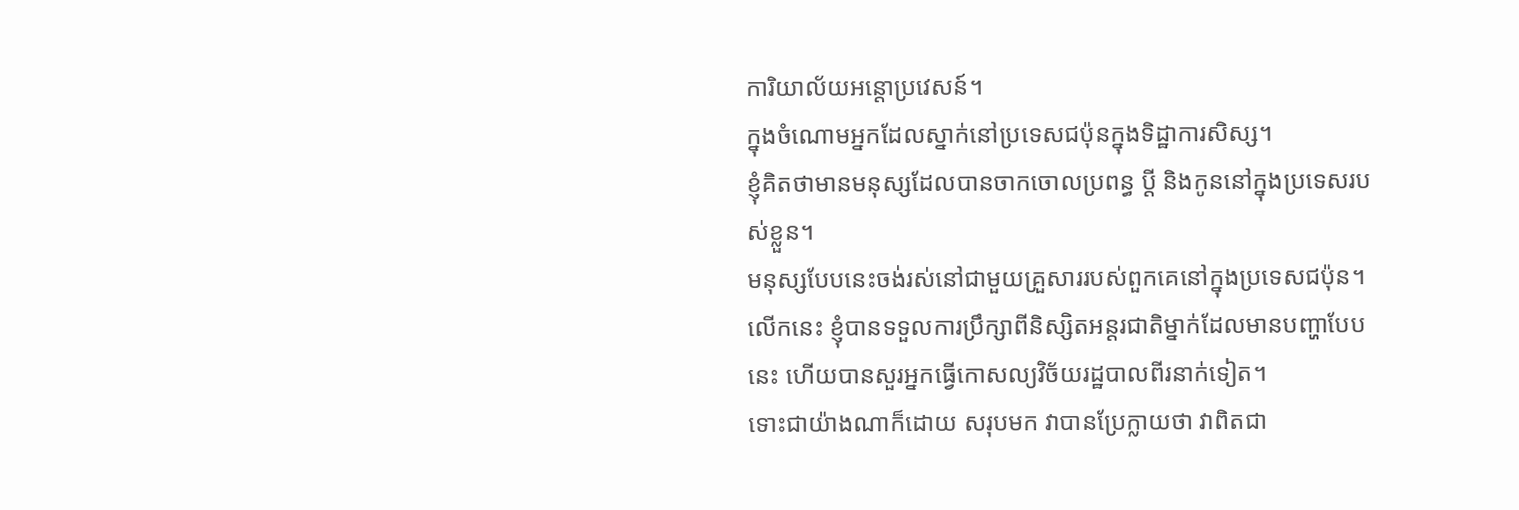ការិយាល័យអន្តោប្រវេសន៍។
ក្នុងចំណោមអ្នកដែលស្នាក់នៅប្រទេសជប៉ុនក្នុងទិដ្ឋាការសិស្ស។
ខ្ញុំគិតថាមានមនុស្សដែលបានចាកចោលប្រពន្ធ ប្តី និងកូននៅក្នុងប្រទេសរបស់ខ្លួន។
មនុស្សបែបនេះចង់រស់នៅជាមួយគ្រួសាររបស់ពួកគេនៅក្នុងប្រទេសជប៉ុន។
លើកនេះ ខ្ញុំបានទទួលការប្រឹក្សាពីនិស្សិតអន្តរជាតិម្នាក់ដែលមានបញ្ហាបែបនេះ ហើយបានសួរអ្នកធ្វើកោសល្យវិច័យរដ្ឋបាលពីរនាក់ទៀត។
ទោះជាយ៉ាងណាក៏ដោយ សរុបមក វាបានប្រែក្លាយថា វាពិតជា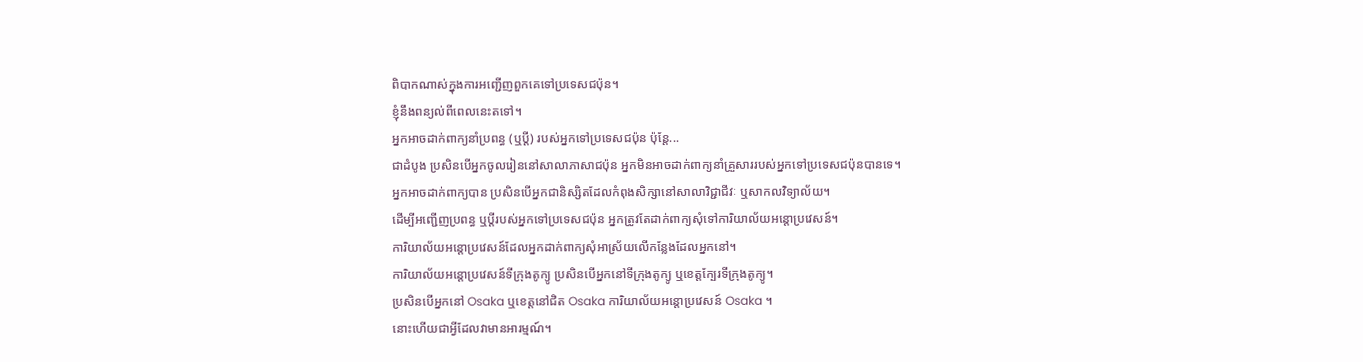ពិបាកណាស់ក្នុងការអញ្ជើញពួកគេទៅប្រទេសជប៉ុន។
ខ្ញុំនឹងពន្យល់ពីពេលនេះតទៅ។
អ្នកអាចដាក់ពាក្យនាំប្រពន្ធ (ឬប្តី) របស់អ្នកទៅប្រទេសជប៉ុន ប៉ុន្តែ...
ជាដំបូង ប្រសិនបើអ្នកចូលរៀននៅសាលាភាសាជប៉ុន អ្នកមិនអាចដាក់ពាក្យនាំគ្រួសាររបស់អ្នកទៅប្រទេសជប៉ុនបានទេ។
អ្នកអាចដាក់ពាក្យបាន ប្រសិនបើអ្នកជានិស្សិតដែលកំពុងសិក្សានៅសាលាវិជ្ជាជីវៈ ឬសាកលវិទ្យាល័យ។
ដើម្បីអញ្ជើញប្រពន្ធ ឬប្តីរបស់អ្នកទៅប្រទេសជប៉ុន អ្នកត្រូវតែដាក់ពាក្យសុំទៅការិយាល័យអន្តោប្រវេសន៍។
ការិយាល័យអន្តោប្រវេសន៍ដែលអ្នកដាក់ពាក្យសុំអាស្រ័យលើកន្លែងដែលអ្នកនៅ។
ការិយាល័យអន្តោប្រវេសន៍ទីក្រុងតូក្យូ ប្រសិនបើអ្នកនៅទីក្រុងតូក្យូ ឬខេត្តក្បែរទីក្រុងតូក្យូ។
ប្រសិនបើអ្នកនៅ Osaka ឬខេត្តនៅជិត Osaka ការិយាល័យអន្តោប្រវេសន៍ Osaka ។
នោះហើយជាអ្វីដែលវាមានអារម្មណ៍។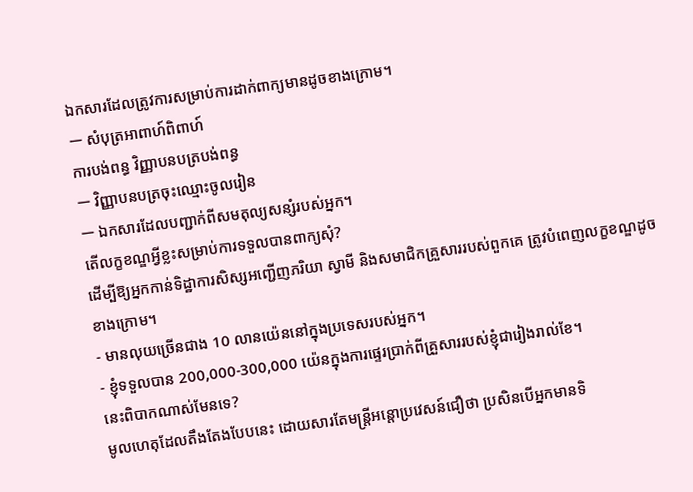ឯកសារដែលត្រូវការសម្រាប់ការដាក់ពាក្យមានដូចខាងក្រោម។
ー សំបុត្រអាពាហ៍ពិពាហ៍
ការបង់ពន្ធ វិញ្ញាបនបត្របង់ពន្ធ
ー វិញ្ញាបនបត្រចុះឈ្មោះចូលរៀន
ー ឯកសារដែលបញ្ជាក់ពីសមតុល្យសន្សំរបស់អ្នក។
តើលក្ខខណ្ឌអ្វីខ្លះសម្រាប់ការទទួលបានពាក្យសុំ?
ដើម្បីឱ្យអ្នកកាន់ទិដ្ឋាការសិស្សអញ្ជើញភរិយា ស្វាមី និងសមាជិកគ្រួសាររបស់ពួកគេ ត្រូវបំពេញលក្ខខណ្ឌដូចខាងក្រោម។
- មានលុយច្រើនជាង 10 លានយ៉េននៅក្នុងប្រទេសរបស់អ្នក។
- ខ្ញុំទទួលបាន 200,000-300,000 យ៉េនក្នុងការផ្ទេរប្រាក់ពីគ្រួសាររបស់ខ្ញុំជារៀងរាល់ខែ។
នេះពិបាកណាស់មែនទេ?
មូលហេតុដែលតឹងតែងបែបនេះ ដោយសារតែមន្ត្រីអន្តោប្រវេសន៍ជឿថា ប្រសិនបើអ្នកមានទិ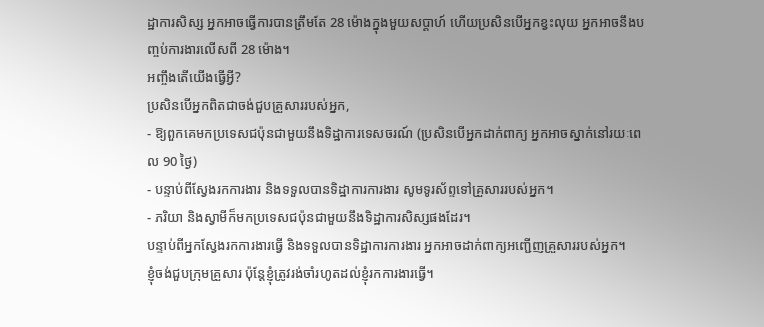ដ្ឋាការសិស្ស អ្នកអាចធ្វើការបានត្រឹមតែ 28 ម៉ោងក្នុងមួយសប្តាហ៍ ហើយប្រសិនបើអ្នកខ្វះលុយ អ្នកអាចនឹងបញ្ចប់ការងារលើសពី 28 ម៉ោង។
អញ្ចឹងតើយើងធ្វើអ្វី?
ប្រសិនបើអ្នកពិតជាចង់ជួបគ្រួសាររបស់អ្នក,
- ឱ្យពួកគេមកប្រទេសជប៉ុនជាមួយនឹងទិដ្ឋាការទេសចរណ៍ (ប្រសិនបើអ្នកដាក់ពាក្យ អ្នកអាចស្នាក់នៅរយៈពេល 90 ថ្ងៃ)
- បន្ទាប់ពីស្វែងរកការងារ និងទទួលបានទិដ្ឋាការការងារ សូមទូរស័ព្ទទៅគ្រួសាររបស់អ្នក។
- ភរិយា និងស្វាមីក៏មកប្រទេសជប៉ុនជាមួយនឹងទិដ្ឋាការសិស្សផងដែរ។
បន្ទាប់ពីអ្នកស្វែងរកការងារធ្វើ និងទទួលបានទិដ្ឋាការការងារ អ្នកអាចដាក់ពាក្យអញ្ជើញគ្រួសាររបស់អ្នក។
ខ្ញុំចង់ជួបក្រុមគ្រួសារ ប៉ុន្តែខ្ញុំត្រូវរង់ចាំរហូតដល់ខ្ញុំរកការងារធ្វើ។